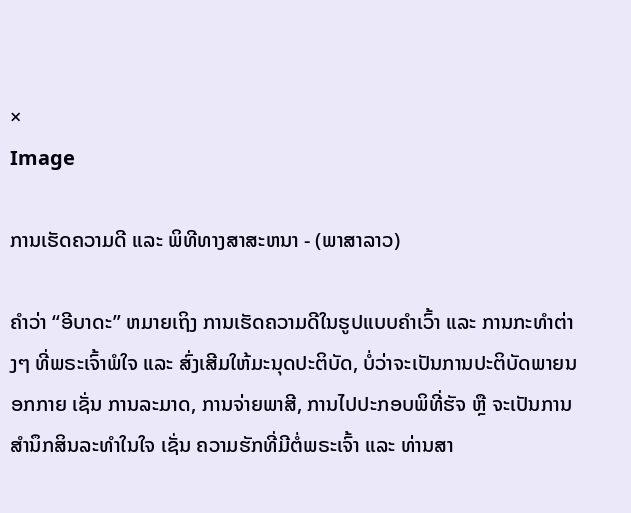×
Image

ການເຮັດຄວາມດີ ແລະ ພິທີທາງສາສະຫນາ - (ພາສາລາວ)

ຄຳວ່າ “ອີບາດະ” ຫມາຍເຖິງ ການເຮັດຄວາມດີໃນຮູປແບບຄຳເວົ້າ ແລະ ການກະທຳຕ່າງໆ ທີ່ພຣະເຈົ້າພໍໃຈ ແລະ ສົ່ງເສີມໃຫ້ມະນຸດປະຕິບັດ, ບໍ່ວ່າຈະເປັນການປະຕິບັດພາຍນອກກາຍ ເຊັ່ນ ການລະມາດ, ການຈ່າຍພາສີ, ການໄປປະກອບພິທີ່ຮັຈ ຫຼື ຈະເປັນການສຳນຶກສິນລະທຳໃນໃຈ ເຊັ່ນ ຄວາມຮັກທີ່ມີຕໍ່ພຣະເຈົ້າ ແລະ ທ່ານສາ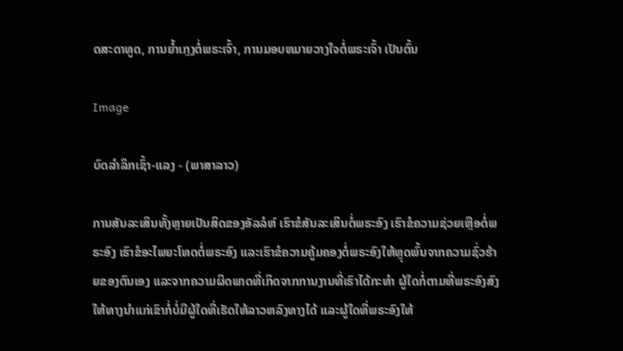ດສະດາທູດ, ການຍ້ຳເກຼງຕໍ່ພຣະເຈົ້າ, ການມອບຫມາຍວາງໃຈຕໍ່ພຣະເຈົ້າ ເປັນຕົ້ນ

Image

ບົດລຳລຶກເຊົ້າ-ແລງ - (ພາສາລາວ)

ການສັນລະເສິນທັ້ງຫຼາຍເປັນສິດຂອງອັລລໍຫ໌ ເຮົາຂໍສັນລະເສິນຕໍ່ພຣະອົງ ເຮົາຂໍຄວາມຊ່ວຍເຫຼືອຕໍ່ພຣະອົງ ເຮົາຂໍອະໄພຍະໂທດຕໍ່ພຣະອົງ ແລະເຮົາຂໍຄວາມຄູ້ມຄອງຕໍ່ພຣະອົງໃຫ້ຫຼຸດພົ້ນຈາກຄວາມຊົ່ວຮ້າຍຂອງຕົນເອງ ແລະຈາກຄວາມຜິດພາດທີ່ເກິດຈາກການງານທີ່ເຮົາໄດ້ກະທຳ ຜູ້ໃດກໍ່ຕາມທີ່ພຣະອົງສົງໃຫ້ທາງນຳແກ່ເຂົາກໍ່ບໍ່ມີຜູ້ໃດທີ່ເຮັດໃຫ້ລາວຫລົງທາງໄດ້ ແລະຜູ້ໃດທີ່ພຣະອົງໃຫ້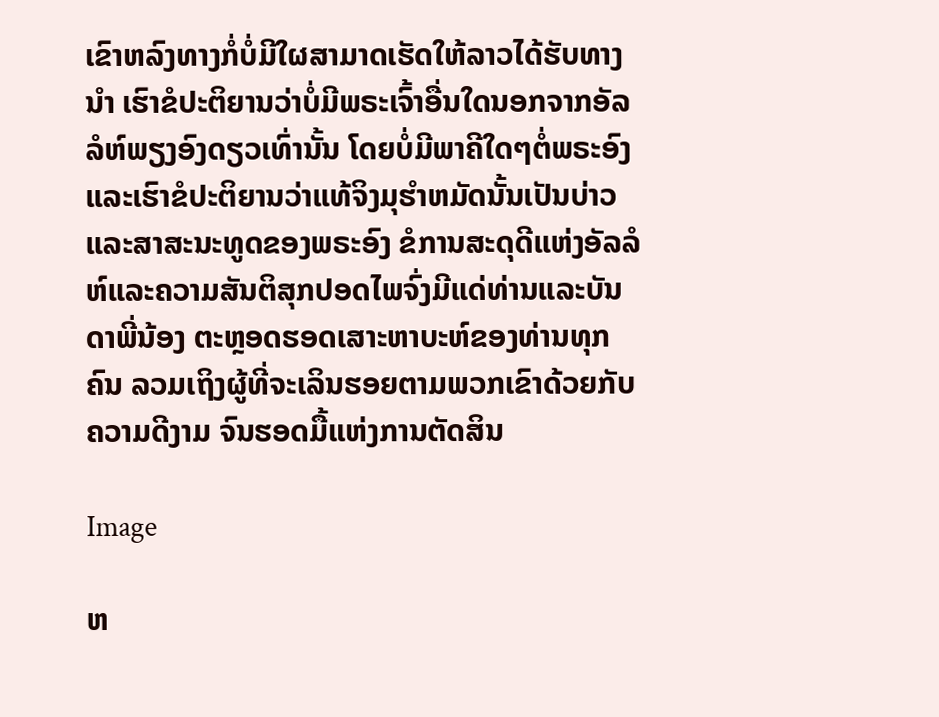ເຂົາຫລົງທາງກໍ່ບໍ່ມີໃຜສາມາດເຮັດໃຫ້ລາວໄດ້ຮັບທາງນຳ ເຮົາຂໍປະຕິຍານວ່າບໍ່ມີພຣະເຈົ້າອື່ນໃດນອກຈາກອັລລໍຫ໌ພຽງອົງດຽວເທົ່ານັ້ນ ໂດຍບໍ່ມີພາຄີໃດໆຕໍ່ພຣະອົງ ແລະເຮົາຂໍປະຕິຍານວ່າແທ້ຈິງມຸຮຳຫມັດນັ້ນເປັນບ່າວແລະສາສະນະທູດຂອງພຣະອົງ ຂໍການສະດຸດີແຫ່ງອັລລໍຫ໌ແລະຄວາມສັນຕິສຸກປອດໄພຈົ່ງມີແດ່ທ່ານແລະບັນດາພີ່ນ້ອງ ຕະຫຼອດຮອດເສາະຫາບະຫ໌ຂອງທ່ານທຸກຄົນ ລວມເຖິງຜູ້ທີ່ຈະເລິນຮອຍຕາມພວກເຂົາດ້ວຍກັບຄວາມດີງາມ ຈົນຮອດມື້ແຫ່ງການຕັດສິນ

Image

ຫ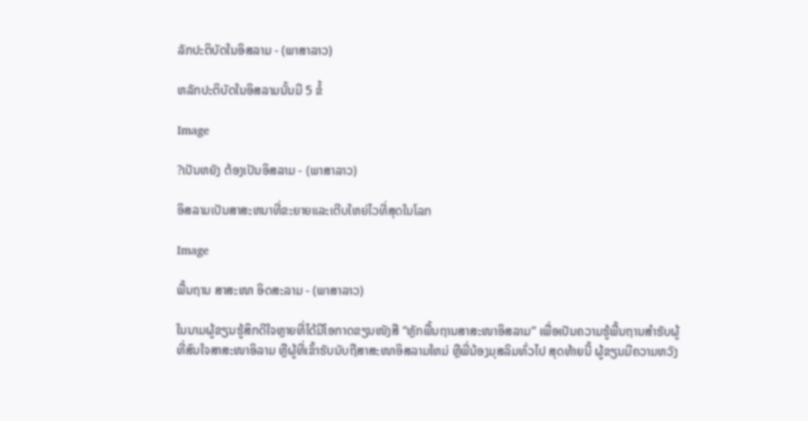ລັກປະຕິບັດໃນອິສລາມ - (ພາສາລາວ)

ຫລັກປະຕິບັດໃນອິສລາມນັ້ນມີ 5 ຂໍ້

Image

?ເປັນຫຍັງ ຕ້ອງເປັນອິສລາມ - (ພາສາລາວ)

ອິສລາມເປັນສາສະຫນາທີ່ຂະຍາຍແລະເຕີບໃຫຍ່ໄວທີ່ສຸດໃນໂລກ

Image

ພື້ນຖານ ສາສະໜາ ອິດສະລາມ - (ພາສາລາວ)

ໃນນາມຜູ້ຂຽນຮູ້ສຶກດີໃຈຫຼາຍທີ່ໄດ້ມີໂອກາດຂຽນໜັງສື “ຫຼັກພື້ນຖານສາສະໜາອິສລາມ” ເພື່ອເປັນຄວາມຮູ້ພື້ນຖານສຳຮັບຜູ້ທີ່ສົນໃຈສາສະໜາອິລາມ ຫຼືຜູ້ທີ່ເຂົ້າຮັບນັບຖືສາສະໜາອິສລາມໃຫມ່ ຫຼືພີ່ນ້ອງມຸສລິມທົ່ວໄປ ສຸດທ້າຍນີ້ ຜູ້ຂຽນມີຄວາມຫວັງ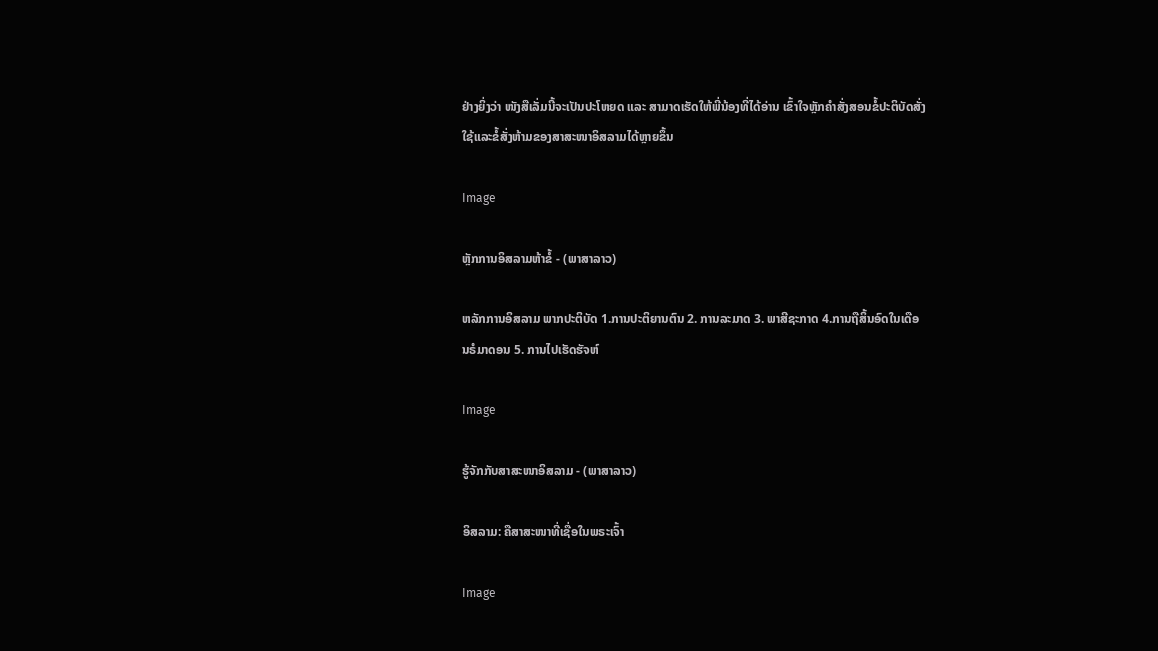ຢ່າງຍິ່ງວ່າ ໜັງສືເລັ່ມນີ້ຈະເປັນປະໂຫຍດ ແລະ ສາມາດເຮັດໃຫ້ພີ່ນ້ອງທີ່ໄດ້ອ່ານ ເຂົ້າໃຈຫຼັກຄຳສັ່ງສອນຂໍ້ປະຕິບັດສັ່ງໃຊ້ແລະຂໍ້ສັ່ງຫ້າມຂອງສາສະໜາອິສລາມໄດ້ຫຼາຍຂຶ້ນ

Image

ຫຼັກການອິສລາມຫ້າຂໍ້ - (ພາສາລາວ)

ຫລັກການອິສລາມ ພາກປະຕິບັດ 1.ການປະຕິຍານຕົນ 2. ການລະມາດ 3. ພາສີຊະກາດ 4.ການຖືສິ້ນອົດໃນເດືອນຣໍມາດອນ 5. ການໄປເຮັດຮັຈຫ໌

Image

ຮູ້ຈັກກັບສາສະໜາອິສລາມ - (ພາສາລາວ)

ອິສລາມ: ຄືສາສະໜາທີ່ເຊື່ອໃນພຣະເຈົ້າ

Image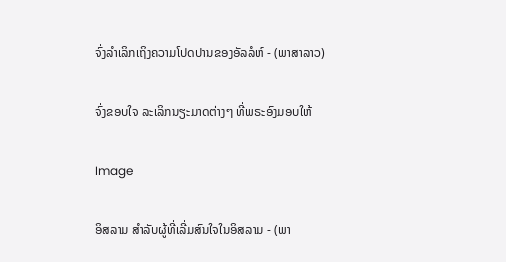ຈົ່ງລຳເລິກເຖິງຄວາມໂປດປານຂອງອັລລໍຫ໌ - (ພາສາລາວ)

ຈົ່ງຂອບໃຈ ລະເລິກນຽະມາດຕ່າງໆ ທີ່ພຣະອົງມອບໃຫ້

Image

ອິສລາມ ສຳລັບຜູ້ທີ່ເລີ່ມສົນໃຈໃນອິສລາມ - (ພາ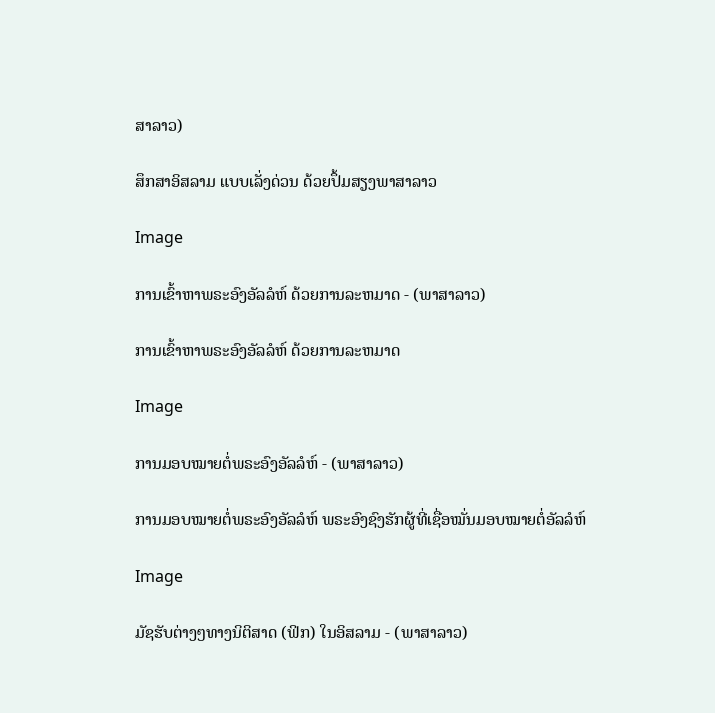ສາລາວ)

ສຶກສາອິສລາມ ແບບເລັ່ງດ່ວນ ດ້ວຍປຶ້ມສຽງພາສາລາວ

Image

ການເຂົ້າຫາພຣະອົງອັລລໍຫ໌ ດ້ວຍການລະຫມາດ - (ພາສາລາວ)

ການເຂົ້າຫາພຣະອົງອັລລໍຫ໌ ດ້ວຍການລະຫມາດ

Image

ການມອບໝາຍຕໍ່ພຣະອົງອັລລໍຫ໌ - (ພາສາລາວ)

ການມອບໝາຍຕໍ່ພຣະອົງອັລລໍຫ໌ ພຣະອົງຊົງຮັກຜູ້ທີ່ເຊື່ອໝັ່ນມອບໝາຍຕໍ່ອັລລໍຫ໌

Image

ມັຊຮັບຕ່າງໆທາງນິຕິສາດ (ຟິກ) ໃນອິສລາມ - (ພາສາລາວ)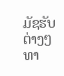ມັຊຮັບຕ່າງໆທາ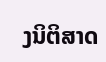ງນິຕິສາດ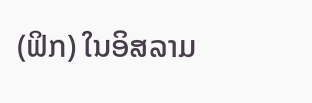(ຟິກ) ໃນອິສລາມ